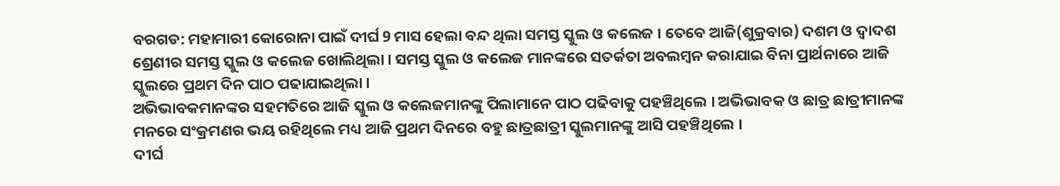ବରଗଡ: ମହାମାରୀ କୋରୋନା ପାଇଁ ଦୀର୍ଘ 9 ମାସ ହେଲା ବନ୍ଦ ଥିଲା ସମସ୍ତ ସ୍କୁଲ ଓ କଲେଜ । ତେବେ ଆଜି(ଶୁକ୍ରବାର) ଦଶମ ଓ ଦ୍ଵାଦଶ ଶ୍ରେଣୀର ସମସ୍ତ ସ୍କୁଲ ଓ କଲେଜ ଖୋଲିଥିଲା । ସମସ୍ତ ସ୍କୁଲ ଓ କଲେଜ ମାନଙ୍କରେ ସତର୍କତା ଅବଲମ୍ବନ କରାଯାଇ ବିନା ପ୍ରାର୍ଥନାରେ ଆଜି ସ୍କୁଲରେ ପ୍ରଥମ ଦିନ ପାଠ ପଢାଯାଇଥିଲା ।
ଅଭିଭାବକମାନଙ୍କର ସହମତିରେ ଆଜି ସ୍କୁଲ ଓ କଲେଜମାନଙ୍କୁ ପିଲାମାନେ ପାଠ ପଢିବାକୁ ପହଞ୍ଚିଥିଲେ । ଅଭିଭାବକ ଓ ଛାତ୍ର ଛାତ୍ରୀମାନଙ୍କ ମନରେ ସଂକ୍ରମଣର ଭୟ ରହିଥିଲେ ମଧ୍ୟ ଆଜି ପ୍ରଥମ ଦିନରେ ବହୁ ଛାତ୍ରଛାତ୍ରୀ ସ୍କୁଲମାନଙ୍କୁ ଆସି ପହଞ୍ଚିଥିଲେ ।
ଦୀର୍ଘ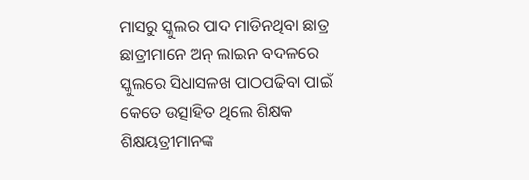ମାସରୁ ସ୍କୁଲର ପାଦ ମାଡିନଥିବା ଛାତ୍ର ଛାତ୍ରୀମାନେ ଅନ୍ ଲାଇନ ବଦଳରେ ସ୍କୁଲରେ ସିଧାସଳଖ ପାଠପଢିବା ପାଇଁ କେତେ ଉତ୍ସାହିତ ଥିଲେ ଶିକ୍ଷକ ଶିକ୍ଷୟତ୍ରୀମାନଙ୍କ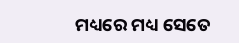ମଧ୍ୟରେ ମଧ୍ୟ ସେତେ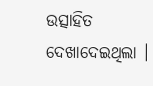ଉତ୍ସାହିତ ଦେଖାଦେଇଥିଲା ।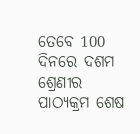ତେବେ 100 ଦିନରେ ଦଶମ ଶ୍ରେଣୀର ପାଠ୍ୟକ୍ରମ ଶେଷ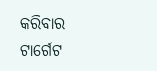କରିବାର ଟାର୍ଗେଟ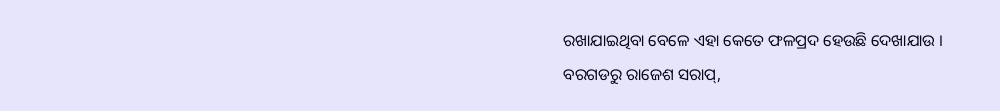ରଖାଯାଇଥିବା ବେଳେ ଏହା କେତେ ଫଳପ୍ରଦ ହେଉଛି ଦେଖାଯାଉ ।
ବରଗଡରୁ ରାଜେଶ ସରାପ୍,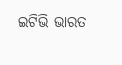ଇଟିଭି ଭାରତ